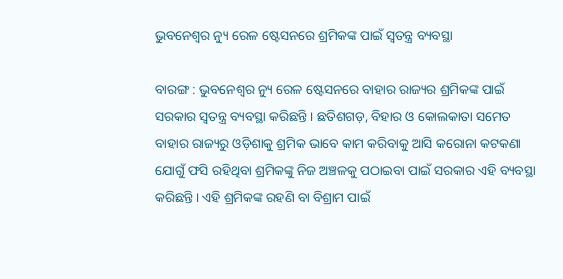ଭୁବନେଶ୍ବର ନ୍ୟୁ ରେଳ ଷ୍ଟେସନରେ ଶ୍ରମିକଙ୍କ ପାଇଁ ସ୍ବତନ୍ତ୍ର ବ୍ୟବସ୍ଥା

ବାରଙ୍ଗ : ଭୁବନେଶ୍ବର ନ୍ୟୁ ରେଳ ଷ୍ଟେସନରେ ବାହାର ରାଜ୍ୟର ଶ୍ରମିକଙ୍କ ପାଇଁ ସରକାର ସ୍ବତନ୍ତ୍ର ବ୍ୟବସ୍ଥା କରିଛନ୍ତି। ଛତିଶଗଡ଼, ବିହାର ଓ କୋଲକାତା ସମେତ ବାହାର ରାଜ୍ୟରୁ ଓଡ଼ିଶାକୁ ଶ୍ରମିକ ଭାବେ କାମ କରିବାକୁ ଆସି କରୋନା କଟକଣା ଯୋଗୁଁ ଫସି ରହିଥିବା ଶ୍ରମିକଙ୍କୁ ନିଜ ଅଞ୍ଚଳକୁ ପଠାଇବା ପାଇଁ ସରକାର ଏହି ବ୍ୟବସ୍ଥା କରିଛନ୍ତି। ଏହି ଶ୍ରମିକଙ୍କ ରହଣି ବା ବିଶ୍ରାମ ପାଇଁ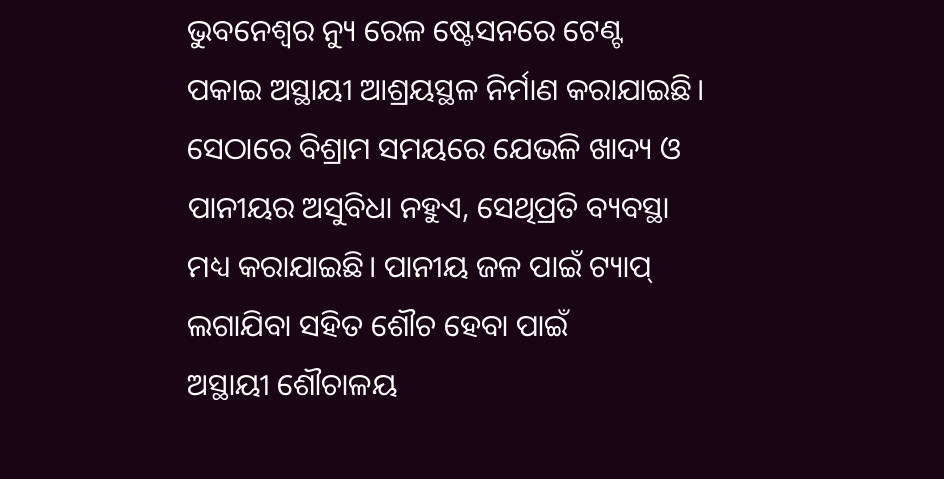ଭୁବନେଶ୍ବର ନ୍ୟୁ ରେଳ ଷ୍ଟେସନରେ ଟେଣ୍ଟ ପକାଇ ଅସ୍ଥାୟୀ ଆଶ୍ରୟସ୍ଥଳ ନିର୍ମାଣ କରାଯାଇଛି। ସେଠାରେ ବିଶ୍ରାମ ସମୟରେ ଯେଭଳି ଖାଦ୍ୟ ଓ ପାନୀୟର ଅସୁବିଧା ନହୁଏ, ସେଥିପ୍ରତି ବ୍ୟବସ୍ଥା ମଧ୍ୟ କରାଯାଇଛି। ପାନୀୟ ଜଳ ପାଇଁ ଟ୍ୟାପ୍ ଲଗାଯିବା ସହିତ ଶୌଚ ହେବା ପାଇଁ ଅସ୍ଥାୟୀ ‌ଶୌଚାଳୟ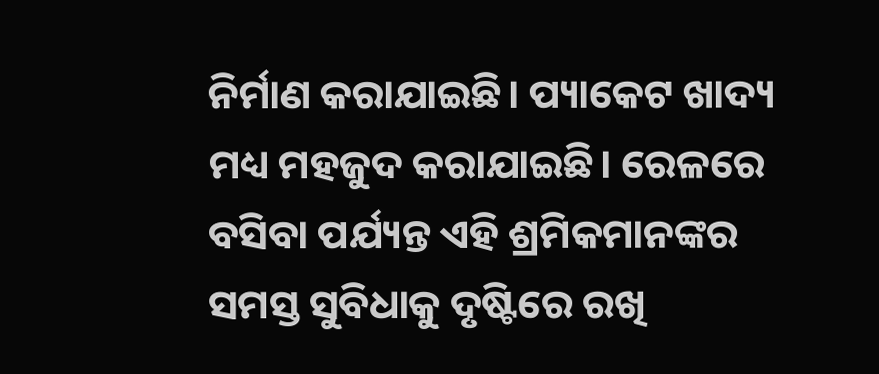ନିର୍ମାଣ କରାଯାଇଛି। ପ୍ୟାକେଟ ଖାଦ୍ୟ ମଧ୍ୟ ମହଜୁଦ କରାଯାଇଛି। ରେଳରେ ବସିବା ପର୍ଯ୍ୟନ୍ତ ଏହି ଶ୍ରମିକମାନଙ୍କର ସମସ୍ତ ସୁବିଧାକୁ ଦୃଷ୍ଟିରେ ରଖି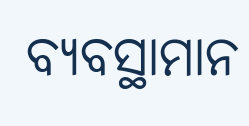ବ୍ୟବସ୍ଥାମାନ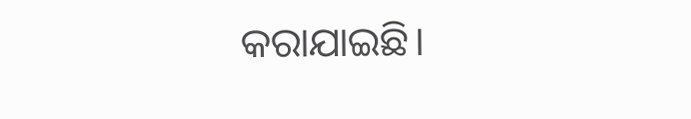କରାଯାଇଛି।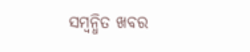ସମ୍ବନ୍ଧିତ ଖବର